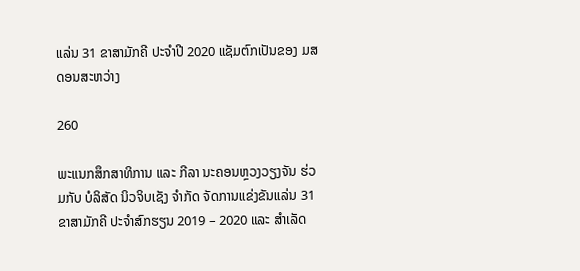ແລ່ນ 31 ຂາສາມັກຄີ ປະຈໍາປີ 2020 ແຊັມຕົກເປັນຂອງ ມສ ດອນສະຫວ່າງ

260

ພະແນກສຶກສາທິການ ແລະ ກີລາ ນະຄອນຫຼວງວຽງຈັນ ຮ່ວມກັບ ບໍລິສັດ ນິວຈິບເຊັງ ຈໍາກັດ ຈັດການແຂ່ງຂັນແລ່ນ 31 ຂາສາມັກຄີ ປະຈໍາສົກຮຽນ 2019 – 2020 ແລະ ສໍາເລັດ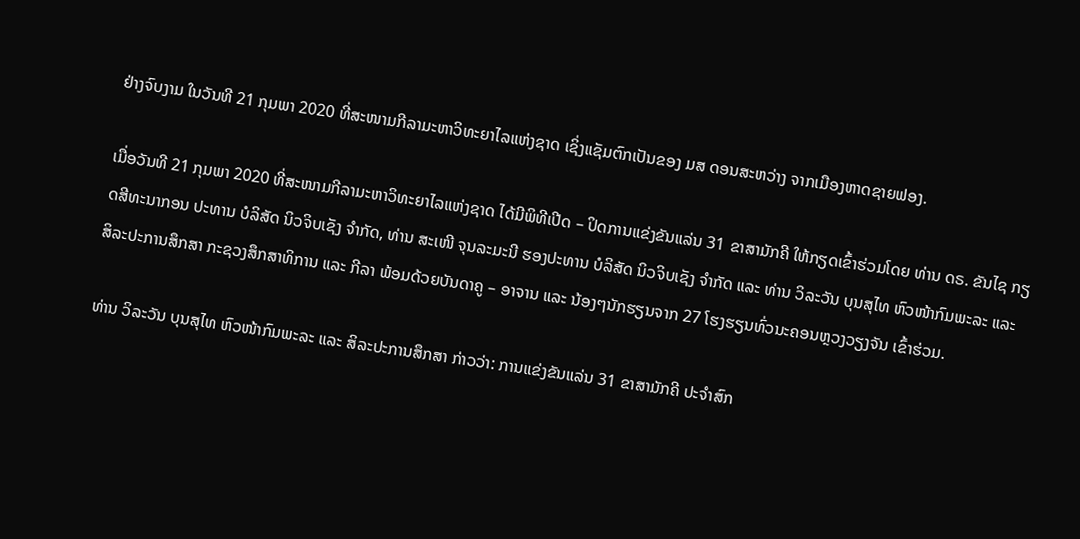ຢ່າງຈົບງາມ ໃນວັນທີ 21 ກຸມພາ 2020 ທີ່ສະໜາມກີລາມະຫາວິທະຍາໄລແຫ່ງຊາດ ເຊິ່ງແຊັມຕົກເປັນຂອງ ມສ ດອນສະຫວ່າງ ຈາກເມືອງຫາດຊາຍຟອງ.

ເມື່ອວັນທີ 21 ກຸມພາ 2020 ທີ່ສະໜາມກີລາມະຫາວິທະຍາໄລແຫ່ງຊາດ ໄດ້ມີພິທີເປີດ – ປິດການແຂ່ງຂັນແລ່ນ 31 ຂາສາມັກຄີ ໃຫ້ກຽດເຂົ້າຮ່ວມໂດຍ ທ່ານ ດຣ. ຂັນໄຊ ກຽດສີທະນາກອນ ປະທານ ບໍລິສັດ ນິວຈິບເຊັງ ຈໍາກັດ, ທ່ານ ສະເໜີ ຈຸນລະມະນີ ຮອງປະທານ ບໍລິສັດ ນິວຈິບເຊັງ ຈໍາກັດ ແລະ ທ່ານ ວິລະວັນ ບຸນສຸໄທ ຫົວໜ້າກົມພະລະ ແລະ ສິລະປະການສຶກສາ ກະຊວງສຶກສາທິການ ແລະ ກີລາ ພ້ອມດ້ວຍບັນດາຄູ – ອາຈານ ແລະ ນ້ອງໆນັກຮຽນຈາກ 27 ໂຮງຮຽນທົ່ວນະຄອນຫຼວງວຽງຈັນ ເຂົ້າຮ່ວມ.

ທ່ານ ວິລະວັນ ບຸນສຸໄທ ຫົວໜ້າກົມພະລະ ແລະ ສິລະປະການສຶກສາ ກ່າວວ່າ: ການແຂ່ງຂັນແລ່ນ 31 ຂາສາມັກຄີ ປະຈໍາສົກ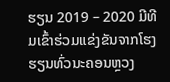ຮຽນ 2019 – 2020 ມີທີມເຂົ້າຮ່ວມແຂ່ງຂັນຈາກໂຮງຮຽນທົ່ວນະຄອນຫຼວງ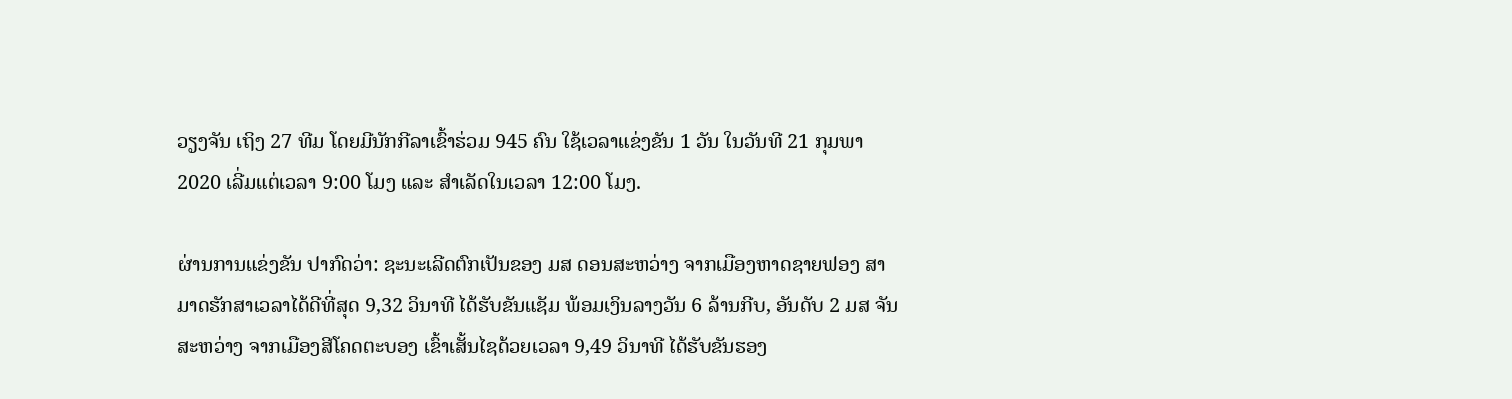ວຽງຈັນ ເຖິງ 27 ທີມ ໂດຍມີນັກກີລາເຂົ້າຮ່ວມ 945 ຄົນ ໃຊ້ເວລາແຂ່ງຂັນ 1 ວັນ ໃນວັນທີ 21 ກຸມພາ 2020 ເລີ່ມແຕ່ເວລາ 9:00 ໂມງ ແລະ ສໍາເລັດໃນເວລາ 12:00 ໂມງ.

ຜ່ານການແຂ່ງຂັນ ປາກົດວ່າ: ຊະນະເລີດຕົກເປັນຂອງ ມສ ດອນສະຫວ່າງ ຈາກເມືອງຫາດຊາຍຟອງ ສາມາດຮັກສາເວລາໄດ້ດີທີ່ສຸດ 9,32 ວິນາທີ ໄດ້ຮັບຂັນແຊັມ ພ້ອມເງິນລາງວັນ 6 ລ້ານກີບ, ອັນດັບ 2 ມສ ຈັນສະຫວ່າງ ຈາກເມືອງສີໂຄດຕະບອງ ເຂົ້າເສັ້ນໄຊດ້ວຍເວລາ 9,49 ວິນາທີ ໄດ້ຮັບຂັນຮອງ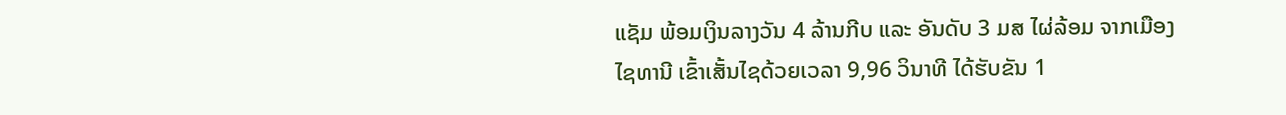ແຊັມ ພ້ອມເງິນລາງວັນ 4 ລ້ານກີບ ແລະ ອັນດັບ 3 ມສ ໄຜ່ລ້ອມ ຈາກເມືອງໄຊທານີ ເຂົ້າເສັ້ນໄຊດ້ວຍເວລາ 9,96 ວິນາທີ ໄດ້ຮັບຂັນ 1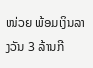ໜ່ວຍ ພ້ອມເງິນລາງວັນ 3 ລ້ານກີ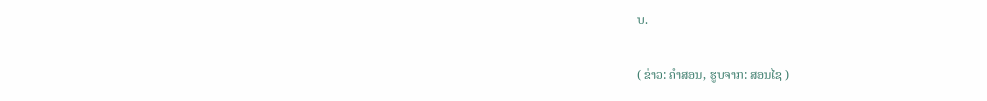ບ.

( ຂ່າວ: ຄໍາສອນ, ຮູບຈາກ: ສອນໄຊ )